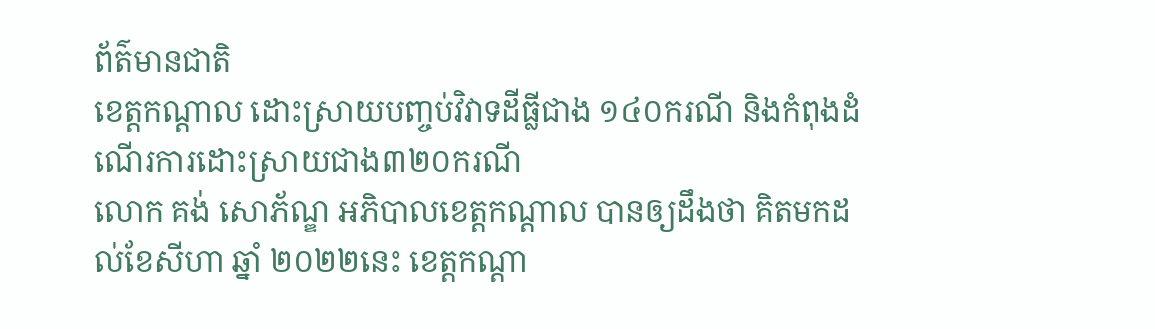ព័ត៌មានជាតិ
ខេត្តកណ្តាល ដោះស្រាយបញ្ចប់វិវាទដីធ្លីជាង ១៤០ករណី និងកំពុងដំណើរការដោះស្រាយជាង៣២០ករណី
លោក គង់ សោភ័ណ្ឌ អភិបាលខេត្តកណ្តាល បានឲ្យដឹងថា គិតមកដល់ខែសីហា ឆ្នាំ ២០២២នេះ ខេត្តកណ្តា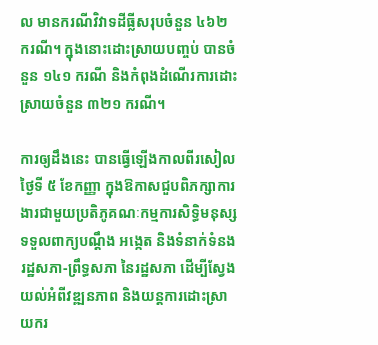ល មានករណីវិវាទដីធ្លីសរុបចំនួន ៤៦២ ករណី។ ក្នុងនោះដោះស្រាយបញ្ចប់ បានចំនួន ១៤១ ករណី និងកំពុងដំណើរការដោះស្រាយចំនួន ៣២១ ករណី។

ការឲ្យដឹងនេះ បានធ្វើឡើងកាលពីរសៀលថ្ងៃទី ៥ ខែកញ្ញា ក្នុងឱកាសជួបពិភក្សាការងារជាមួយប្រតិភូគណៈកម្មការសិទ្ធិមនុស្ស ទទួលពាក្យបណ្ដឹង អង្កេត និងទំនាក់ទំនងរដ្ឋសភា-ព្រឹទ្ធសភា នៃរដ្ឋសភា ដើម្បីស្វែងយល់អំពីវឌ្ឍនភាព និងយន្តការដោះស្រាយករ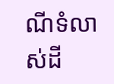ណីទំលាស់ដី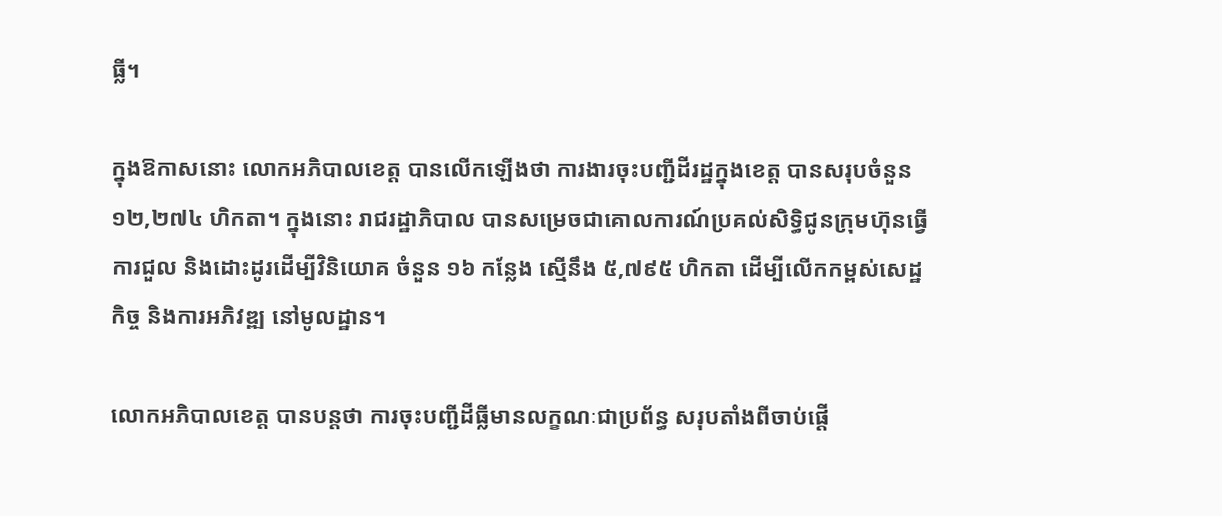ធ្លី។

ក្នុងឱកាសនោះ លោកអភិបាលខេត្ត បានលើកឡើងថា ការងារចុះបញ្ជីដីរដ្ឋក្នុងខេត្ត បានសរុបចំនួន ១២,២៧៤ ហិកតា។ ក្នុងនោះ រាជរដ្ឋាភិបាល បានសម្រេចជាគោលការណ៍ប្រគល់សិទ្ធិជូនក្រុមហ៊ុនធ្វើការជួល និងដោះដូរដើម្បីវិនិយោគ ចំនួន ១៦ កន្លែង ស្មើនឹង ៥,៧៩៥ ហិកតា ដើម្បីលើកកម្ពស់សេដ្ឋកិច្ច និងការអភិវឌ្ឍ នៅមូលដ្ឋាន។

លោកអភិបាលខេត្ត បានបន្តថា ការចុះបញ្ជីដីធ្លីមានលក្ខណៈជាប្រព័ន្ធ សរុបតាំងពីចាប់ផ្តើ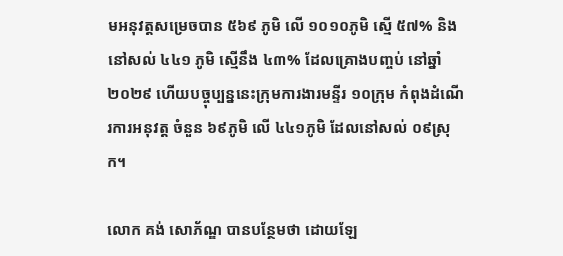មអនុវត្តសម្រេចបាន ៥៦៩ ភូមិ លើ ១០១០ភូមិ ស្មើ ៥៧% និងនៅសល់ ៤៤១ ភូមិ ស្មើនឹង ៤៣% ដែលគ្រោងបញ្ចប់ នៅឆ្នាំ ២០២៩ ហើយបច្ចុប្បន្ននេះក្រុមការងារមន្ទីរ ១០ក្រុម កំពុងដំណើរការអនុវត្ត ចំនួន ៦៩ភូមិ លើ ៤៤១ភូមិ ដែលនៅសល់ ០៩ស្រុក។

លោក គង់ សោភ័ណ្ឌ បានបន្ថែមថា ដោយឡែ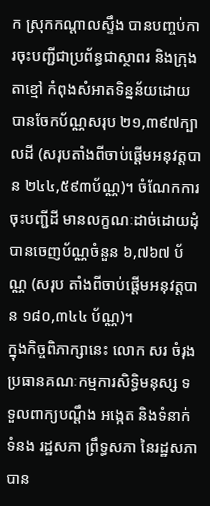ក ស្រុកកណ្ដាលស្ទឹង បានបញ្ចប់ការចុះបញ្ជីជាប្រព័ន្ធជាស្ថាពរ និងក្រុងតាខ្មៅ កំពុងសំអាតទិន្នន័យដោយបានចែកប័ណ្ណសរុប ២១,៣៩៧ក្បាលដី (សរុបតាំងពីចាប់ផ្តើមអនុវត្តបាន ២៤៤,៥៩៣ប័ណ្ណ)។ ចំណែកការចុះបញ្ជីដី មានលក្ខណៈដាច់ដោយដុំ បានចេញប័ណ្ណចំនួន ៦,៧៦៧ ប័ណ្ណ (សរុប តាំងពីចាប់ផ្តើមអនុវត្តបាន ១៨០,៣៤៤ ប័ណ្ណ)។
ក្នុងកិច្ចពិភាក្សានេះ លោក សរ ចំរុង ប្រធានគណៈកម្មការសិទ្ធិមនុស្ស ទទួលពាក្យបណ្តឹង អង្កេត និងទំនាក់ទំនង រដ្ឋសភា ព្រឹទ្ធសភា នៃរដ្ឋសភា បាន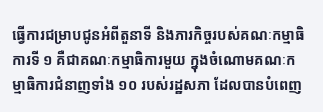ធ្វើការជម្រាបជូនអំពីតួនាទី និងភារកិច្ចរបស់គណៈកម្មាធិការទី ១ គឺជាគណៈកម្មាធិការមួយ ក្នុងចំណោមគណៈកម្មាធិការជំនាញទាំង ១០ របស់រដ្ឋសភា ដែលបានបំពេញ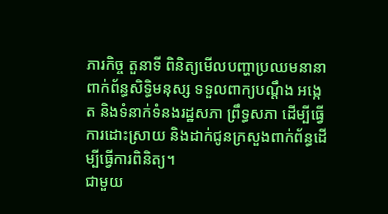ភារកិច្ច តួនាទី ពិនិត្យមើលបញ្ហាប្រឈមនានា ពាក់ព័ន្ធសិទ្ធិមនុស្ស ទទួលពាក្យបណ្ដឹង អង្កេត និងទំនាក់ទំនងរដ្ឋសភា ព្រឹទ្ធសភា ដើម្បីធ្វើការដោះស្រាយ និងដាក់ជូនក្រសួងពាក់ព័ន្ធដើម្បីធ្វើការពិនិត្យ។
ជាមួយ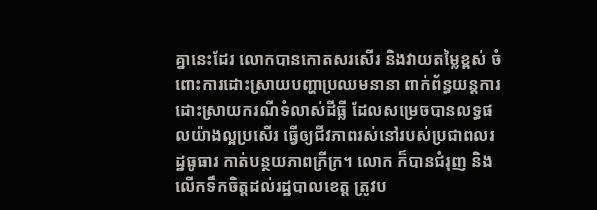គ្នានេះដែរ លោកបានកោតសរសើរ និងវាយតម្លៃខ្ពស់ ចំពោះការដោះស្រាយបញ្ហាប្រឈមនានា ពាក់ព័ន្ធយន្តការដោះស្រាយករណីទំលាស់ដីធ្លី ដែលសម្រេចបានលទ្ធផលយ៉ាងល្អប្រសើរ ធ្វើឲ្យជីវភាពរស់នៅរបស់ប្រជាពលរដ្ឋធូធារ កាត់បន្ថយភាពក្រីក្រ។ លោក ក៏បានជំរុញ និងលើកទឹកចិត្តដល់រដ្ឋបាលខេត្ត ត្រូវប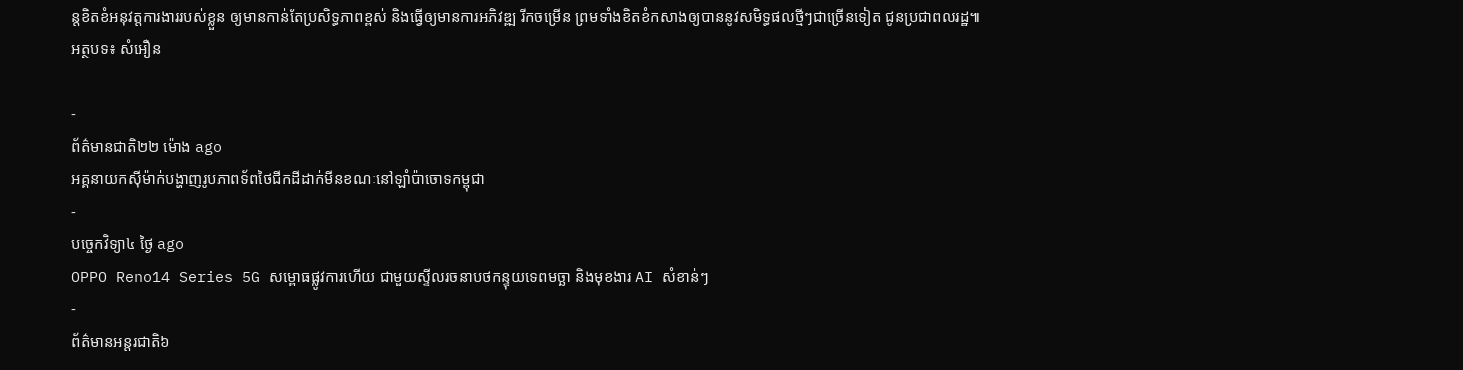ន្តខិតខំអនុវត្តការងាររបស់ខ្លួន ឲ្យមានកាន់តែប្រសិទ្ធភាពខ្ពស់ និងធ្វើឲ្យមានការអភិវឌ្ឍ រីកចម្រើន ព្រមទាំងខិតខំកសាងឲ្យបាននូវសមិទ្ធផលថ្មីៗជាច្រើនទៀត ជូនប្រជាពលរដ្ឋ៕
អត្ថបទ៖ សំអឿន

-
ព័ត៌មានជាតិ២២ ម៉ោង ago
អគ្គនាយកស៊ីម៉ាក់បង្ហាញរូបភាពទ័ពថៃជីកដីដាក់មីនខណៈនៅឡាំប៉ាចោទកម្ពុជា
-
បច្ចេកវិទ្យា៤ ថ្ងៃ ago
OPPO Reno14 Series 5G សម្ពោធផ្លូវការហើយ ជាមួយស្ទីលរចនាបថកន្ទុយទេពមច្ឆា និងមុខងារ AI សំខាន់ៗ
-
ព័ត៌មានអន្ដរជាតិ៦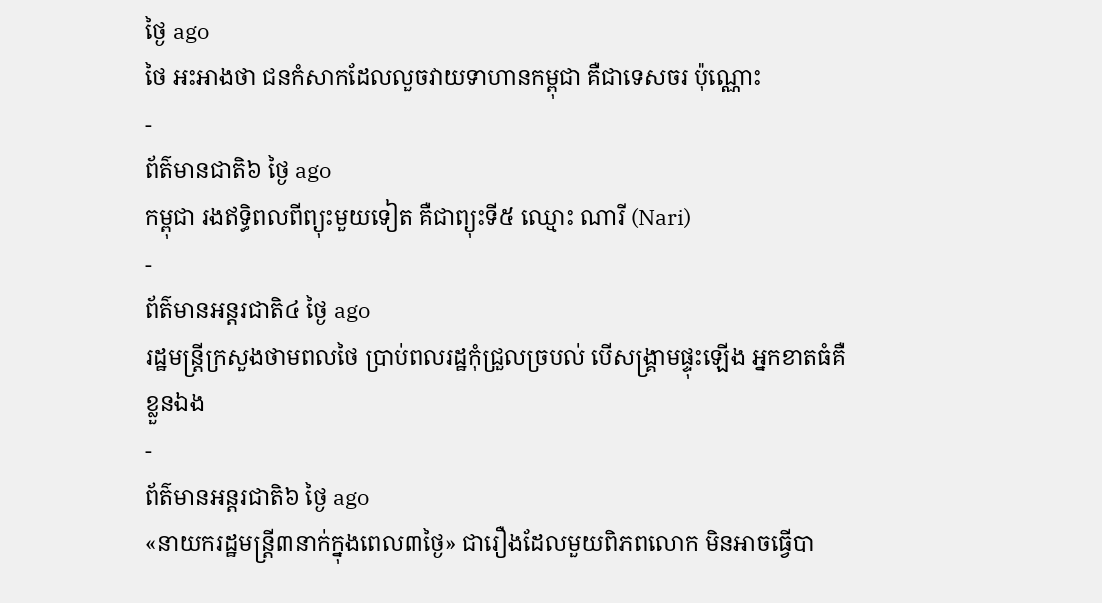ថ្ងៃ ago
ថៃ អះអាងថា ជនកំសាកដែលលួចវាយទាហានកម្ពុជា គឺជាទេសចរ ប៉ុណ្ណោះ
-
ព័ត៌មានជាតិ៦ ថ្ងៃ ago
កម្ពុជា រងឥទ្ធិពលពីព្យុះមួយទៀត គឺជាព្យុះទី៥ ឈ្មោះ ណារី (Nari)
-
ព័ត៌មានអន្ដរជាតិ៤ ថ្ងៃ ago
រដ្ឋមន្ត្រីក្រសួងថាមពលថៃ ប្រាប់ពលរដ្ឋកុំជ្រួលច្របល់ បើសង្គ្រាមផ្ទុះឡើង អ្នកខាតធំគឺខ្លួនឯង
-
ព័ត៌មានអន្ដរជាតិ៦ ថ្ងៃ ago
«នាយករដ្ឋមន្ត្រី៣នាក់ក្នុងពេល៣ថ្ងៃ» ជារឿងដែលមួយពិភពលោក មិនអាចធ្វើបា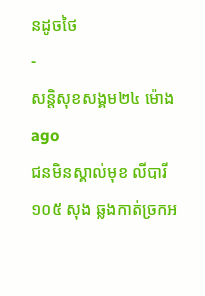នដូចថៃ
-
សន្តិសុខសង្គម២៤ ម៉ោង ago
ជនមិនស្គាល់មុខ លីបារី ១០៥ សុង ឆ្លងកាត់ច្រកអ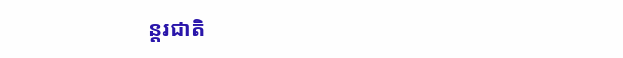ន្តរជាតិ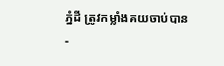ភ្នំដី ត្រូវកម្លាំងគយចាប់បាន
-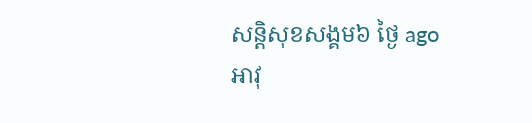សន្តិសុខសង្គម៦ ថ្ងៃ ago
អាវុ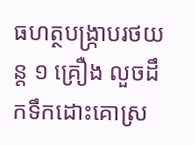ធហត្ថបង្ក្រាបរថយន្ត ១ គ្រឿង លួចដឹកទឹកដោះគោស្រ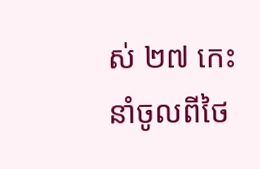ស់ ២៧ កេះ នាំចូលពីថៃ